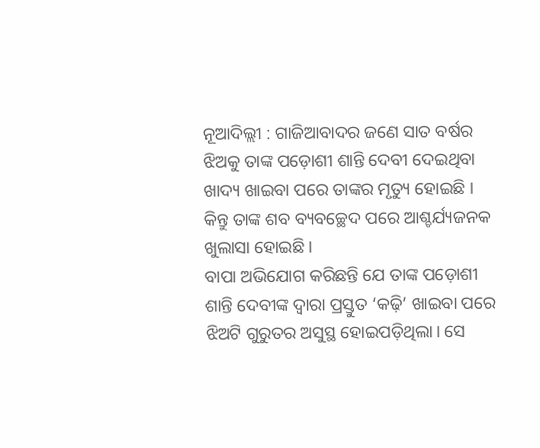ନୂଆଦିଲ୍ଲୀ : ଗାଜିଆବାଦର ଜଣେ ସାତ ବର୍ଷର ଝିଅକୁ ତାଙ୍କ ପଡ଼ୋଶୀ ଶାନ୍ତି ଦେବୀ ଦେଇଥିବା ଖାଦ୍ୟ ଖାଇବା ପରେ ତାଙ୍କର ମୃତ୍ୟୁ ହୋଇଛି । କିନ୍ତୁ ତାଙ୍କ ଶବ ବ୍ୟବଚ୍ଛେଦ ପରେ ଆଶ୍ଚର୍ଯ୍ୟଜନକ ଖୁଲାସା ହୋଇଛି।
ବାପା ଅଭିଯୋଗ କରିଛନ୍ତି ଯେ ତାଙ୍କ ପଡ଼ୋଶୀ ଶାନ୍ତି ଦେବୀଙ୍କ ଦ୍ୱାରା ପ୍ରସ୍ତୁତ ‘କଢ଼ି’ ଖାଇବା ପରେ ଝିଅଟି ଗୁରୁତର ଅସୁସ୍ଥ ହୋଇପଡ଼ିଥିଲା। ସେ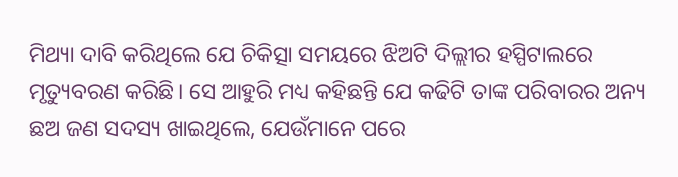ମିଥ୍ୟା ଦାବି କରିଥିଲେ ଯେ ଚିକିତ୍ସା ସମୟରେ ଝିଅଟି ଦିଲ୍ଲୀର ହସ୍ପିଟାଲରେ ମୃତ୍ୟୁବରଣ କରିଛି। ସେ ଆହୁରି ମଧ୍ୟ କହିଛନ୍ତି ଯେ କଢିଟି ତାଙ୍କ ପରିବାରର ଅନ୍ୟ ଛଅ ଜଣ ସଦସ୍ୟ ଖାଇଥିଲେ, ଯେଉଁମାନେ ପରେ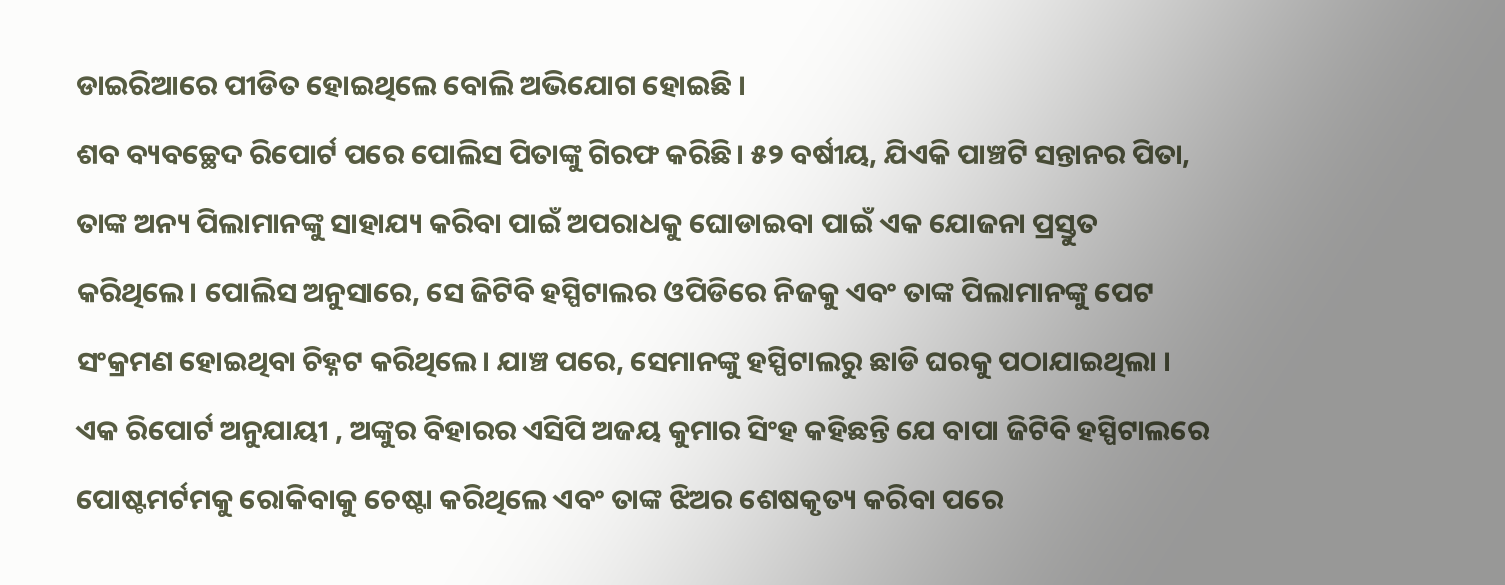ଡାଇରିଆରେ ପୀଡିତ ହୋଇଥିଲେ ବୋଲି ଅଭିଯୋଗ ହୋଇଛି ।
ଶବ ବ୍ୟବଚ୍ଛେଦ ରିପୋର୍ଟ ପରେ ପୋଲିସ ପିତାଙ୍କୁ ଗିରଫ କରିଛି। ୫୨ ବର୍ଷୀୟ, ଯିଏକି ପାଞ୍ଚଟି ସନ୍ତାନର ପିତା, ତାଙ୍କ ଅନ୍ୟ ପିଲାମାନଙ୍କୁ ସାହାଯ୍ୟ କରିବା ପାଇଁ ଅପରାଧକୁ ଘୋଡାଇବା ପାଇଁ ଏକ ଯୋଜନା ପ୍ରସ୍ତୁତ କରିଥିଲେ। ପୋଲିସ ଅନୁସାରେ, ସେ ଜିଟିବି ହସ୍ପିଟାଲର ଓପିଡିରେ ନିଜକୁ ଏବଂ ତାଙ୍କ ପିଲାମାନଙ୍କୁ ପେଟ ସଂକ୍ରମଣ ହୋଇଥିବା ଚିହ୍ନଟ କରିଥିଲେ। ଯାଞ୍ଚ ପରେ, ସେମାନଙ୍କୁ ହସ୍ପିଟାଲରୁ ଛାଡି ଘରକୁ ପଠାଯାଇଥିଲା ।
ଏକ ରିପୋର୍ଟ ଅନୁଯାୟୀ , ଅଙ୍କୁର ବିହାରର ଏସିପି ଅଜୟ କୁମାର ସିଂହ କହିଛନ୍ତି ଯେ ବାପା ଜିଟିବି ହସ୍ପିଟାଲରେ ପୋଷ୍ଟମର୍ଟମକୁ ରୋକିବାକୁ ଚେଷ୍ଟା କରିଥିଲେ ଏବଂ ତାଙ୍କ ଝିଅର ଶେଷକୃତ୍ୟ କରିବା ପରେ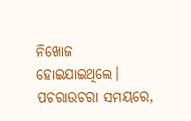ନିଖୋଜ ହୋଇଯାଇଥିଲେ।
ପଚରାଉଚରା ସମୟରେ,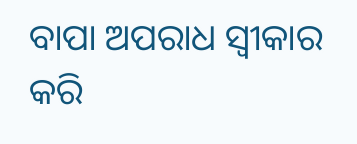ବାପା ଅପରାଧ ସ୍ୱୀକାର କରି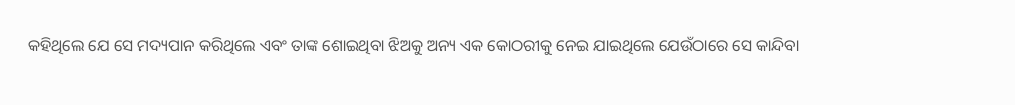କହିଥିଲେ ଯେ ସେ ମଦ୍ୟପାନ କରିଥିଲେ ଏବଂ ତାଙ୍କ ଶୋଇଥିବା ଝିଅକୁ ଅନ୍ୟ ଏକ କୋଠରୀକୁ ନେଇ ଯାଇଥିଲେ ଯେଉଁଠାରେ ସେ କାନ୍ଦିବା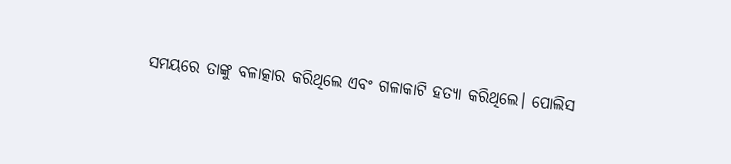ସମୟରେ ତାଙ୍କୁ ବଳାତ୍କାର କରିଥିଲେ ଏବଂ ଗଳାକାଟି ହତ୍ୟା କରିଥିଲେ। ପୋଲିସ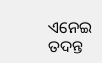ଏନେଇ ତଦନ୍ତ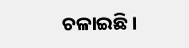ଚଳାଇଛି ।